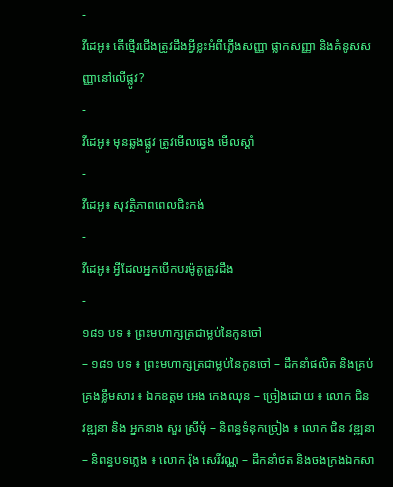-
វីដេអូ៖ តើថ្មើរជើងត្រូវដឹងអ្វីខ្លះអំពីភ្លើងសញ្ញា ផ្លាកសញ្ញា និងគំនូសសញ្ញានៅលើផ្លូវ?
-
វីដេអូ៖ មុនឆ្លងផ្លូវ ត្រូវមើលឆ្វេង មើលស្តាំ
-
វីដេអូ៖ សុវត្ថិភាពពេលជិះកង់
-
វីដេអូ៖ អ្វីដែលអ្នកបើកបរម៉ូតូត្រូវដឹង
-
១៨១ បទ ៖ ព្រះមហាក្សត្រជាម្លប់នៃកូនចៅ
– ១៨១ បទ ៖ ព្រះមហាក្សត្រជាម្លប់នៃកូនចៅ – ដឹកនាំផលិត និងគ្រប់គ្រងខ្លឹមសារ ៖ ឯកឧត្តម អេង កេងឈុន – ច្រៀងដោយ ៖ លោក ជិន វឌ្ឍនា និង អ្នកនាង សួរ ស្រីមុំ – និពន្ធទំនុកច្រៀង ៖ លោក ជិន វឌ្ឍនា – និពន្ធបទភ្លេង ៖ លោក រ៉ុង សេរីវណ្ណ – ដឹកនាំថត និងចងក្រងឯកសា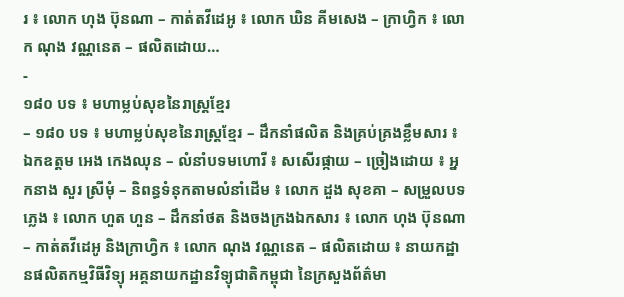រ ៖ លោក ហុង ប៊ុនណា – កាត់តវីដេអូ ៖ លោក ឃិន គីមសេង – ក្រាហ្វិក ៖ លោក ណុង វណ្ណនេត – ផលិតដោយ…
-
១៨០ បទ ៖ មហាម្លប់សុខនៃរាស្ត្រខ្មែរ
– ១៨០ បទ ៖ មហាម្លប់សុខនៃរាស្ត្រខ្មែរ – ដឹកនាំផលិត និងគ្រប់គ្រងខ្លឹមសារ ៖ ឯកឧត្តម អេង កេងឈុន – លំនាំបទមហោរី ៖ សសើរផ្កាយ – ច្រៀងដោយ ៖ អ្នកនាង សួរ ស្រីមុំ – និពន្ធទំនុកតាមលំនាំដើម ៖ លោក ដួង សុខគា – សម្រួលបទភ្លេង ៖ លោក ហួត ហួន – ដឹកនាំថត និងចងក្រងឯកសារ ៖ លោក ហុង ប៊ុនណា – កាត់តវីដេអូ និងក្រាហ្វិក ៖ លោក ណុង វណ្ណនេត – ផលិតដោយ ៖ នាយកដ្ឋានផលិតកម្មវិធីវិទ្យុ អគ្គនាយកដ្ឋានវិទ្យុជាតិកម្ពុជា នៃក្រសួងព័ត៌មា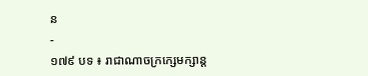ន
-
១៧៩ បទ ៖ រាជាណាចក្រក្សេមក្សាន្ត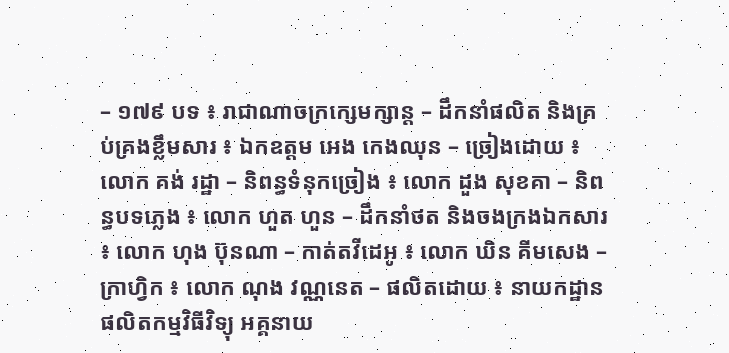– ១៧៩ បទ ៖ រាជាណាចក្រក្សេមក្សាន្ត – ដឹកនាំផលិត និងគ្រប់គ្រងខ្លឹមសារ ៖ ឯកឧត្តម អេង កេងឈុន – ច្រៀងដោយ ៖ លោក គង់ រដ្ឋា – និពន្ធទំនុកច្រៀង ៖ លោក ដួង សុខគា – និពន្ធបទភ្លេង ៖ លោក ហួត ហួន – ដឹកនាំថត និងចងក្រងឯកសារ ៖ លោក ហុង ប៊ុនណា – កាត់តវីដេអូ ៖ លោក ឃិន គីមសេង – ក្រាហ្វិក ៖ លោក ណុង វណ្ណនេត – ផលិតដោយ ៖ នាយកដ្ឋានផលិតកម្មវិធីវិទ្យុ អគ្គនាយ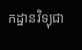កដ្ឋានវិទ្យុជា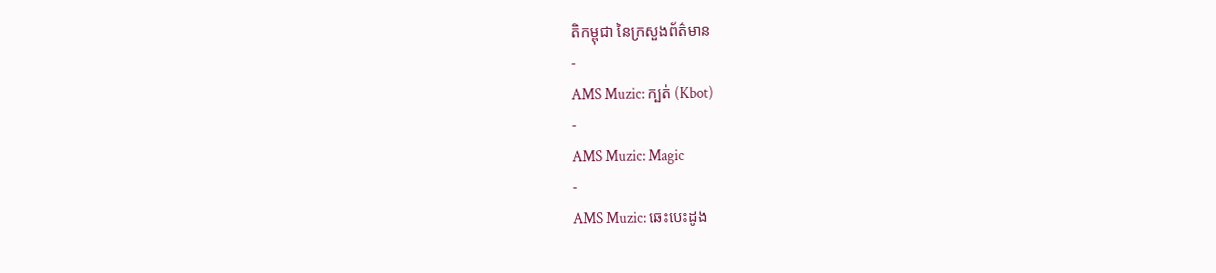តិកម្ពុជា នៃក្រសួងព័ត៌មាន
-
AMS Muzic: ក្បត់ (Kbot)
-
AMS Muzic: Magic
-
AMS Muzic: ឆេះបេះដូង